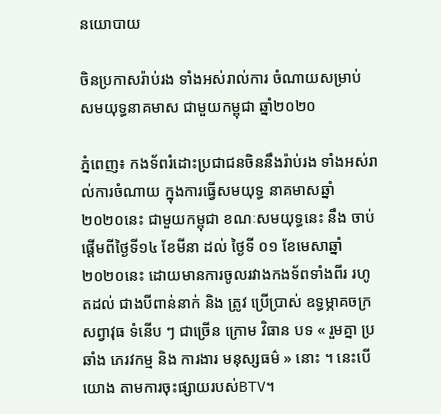នយោបាយ

ចិនប្រកាសរ៉ាប់រង ទាំងអស់រាល់ការ ចំណាយសម្រាប់ សមយុទ្ធនាគមាស ជាមួយកម្ពុជា ឆ្នាំ២០២០

ភ្នំពេញ៖ កងទ័ពរំដោះប្រជាជនចិននឹងរ៉ាប់រង ទាំងអស់រាល់ការចំណាយ ក្នុងការធ្វើសមយុទ្ធ នាគមាសឆ្នាំ ២០២០នេះ ជាមួយកម្ពុជា ខណៈសមយុទ្ធនេះ នឹង ចាប់ផ្តើមពីថ្ងៃទី១៤ ខែមីនា ដល់ ថ្ងៃទី ០១ ខែមេសាឆ្នាំ ២០២០នេះ ដោយមានការចូលរវាងកងទ័ពទាំងពីរ រហូតដល់ ជាងបីពាន់នាក់ និង ត្រូវ ប្រើប្រាស់ ឧទ្ធម្ភាគចក្រ សព្វាវុធ ទំនើប ៗ ជាច្រើន ក្រោម វិធាន បទ « រួមគ្នា ប្រឆាំង ភេរវកម្ម និង ការងារ មនុស្សធម៌ » នោះ ។ នេះបើយោង តាមការចុះផ្សាយរបស់BTV។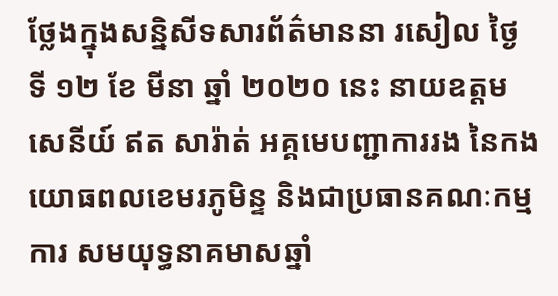ថ្លែងក្នុងសន្និសីទសារព័ត៌មាននា រសៀល ថ្ងៃ ទី ១២ ខែ មីនា ឆ្នាំ ២០២០ នេះ នាយឧត្តមសេនីយ៍ ឥត សារ៉ាត់ អគ្គមេបញ្ជាការរង នៃកងយោធពលខេមរភូមិន្ទ និងជាប្រធានគណៈកម្មការ សមយុទ្ធនាគមាសឆ្នាំ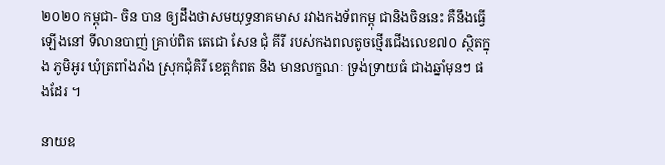២០២០ កម្ពុជា- ចិន បាន ឲ្យដឹងថាសមយុទ្ធនាគមាស រវាងកងទ័ពកម្ពុ ជានិងចិននេះ គឺនឹងធ្វើឡើងនៅ ទីលានបាញ់ គ្រាប់ពិត តេជោ សែន ជុំ គីរី របស់កងពលតូចថ្មើរជើងលេខ៧០ ស្ថិតក្នុង ភូមិអូរ ឃុំត្រពាំងរាំង ស្រុកជុំគិរី ខេត្តកំពត និង មានលក្ខណៈ ទ្រង់ទ្រាយធំ ជាងឆ្នាំមុនៗ ផងដែរ ។

នាយឧ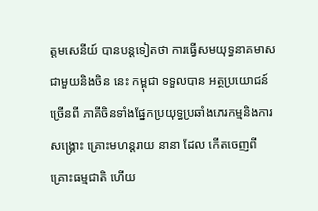ត្តមសេនីយ៍ បានបន្តទៀតថា ការធ្វើសមយុទ្ធនាគមាស ជាមួយនិងចិន នេះ កម្ពុជា ទទួលបាន អត្ថប្រយោជន៍ច្រើនពី ភាគីចិនទាំងផ្នែកប្រយុទ្ធប្រឆាំងភេរកម្មនិងការសង្គ្រោះ គ្រោះមហន្តរាយ នានា ដែល កើតចេញពី គ្រោះធម្មជាតិ ហើយ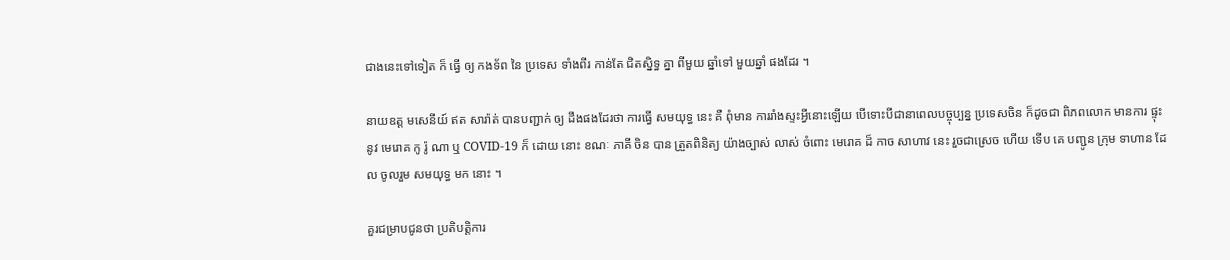ជាងនេះទៅទៀត ក៏ ធ្វើ ឲ្យ កងទ័ព នៃ ប្រទេស ទាំងពីរ កាន់តែ ជិតស្និទ្ធ គ្នា ពីមួយ ឆ្នាំទៅ មួយឆ្នាំ ផងដែរ ។

នាយឧត្ត មសេនីយ៍ ឥត សារ៉ាត់ បានបញ្ជាក់ ឲ្យ ដឹងផងដែរថា ការធ្វើ សមយុទ្ធ នេះ គឺ ពុំមាន ការរាំងស្ទះអ្វីនោះឡើយ បើទោះបីជានាពេលបច្ចុប្បន្ន ប្រទេសចិន ក៏ដូចជា ពិភពលោក មានការ ផ្ទុះ នូវ មេរោគ កូ រ៉ូ ណា ឬ COVID-19 ក៏ ដោយ នោះ ខណៈ ភាគី ចិន បាន ត្រួតពិនិត្យ យ៉ាងច្បាស់ លាស់ ចំពោះ មេរោគ ដ៏ កាច សាហាវ នេះ រួចជាស្រេច ហើយ ទើប គេ បញ្ជូន ក្រុម ទាហាន ដែល ចូលរួម សមយុទ្ធ មក នោះ ។

គួរជម្រាបជូនថា ប្រតិបត្តិការ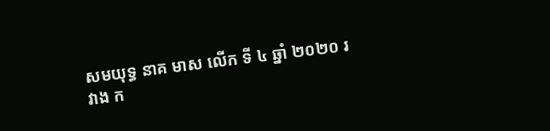សមយុទ្ធ នាគ មាស លើក ទី ៤ ឆ្នាំ ២០២០ រវាង ក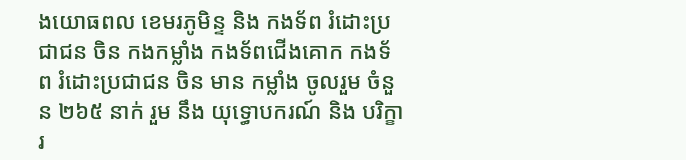ងយោធពល ខេមរភូមិន្ទ និង កងទ័ព រំដោះប្រជាជន ចិន កងកម្លាំង កងទ័ពជើងគោក កងទ័ព រំដោះប្រជាជន ចិន មាន កម្លាំង ចូលរួម ចំនួន ២៦៥ នាក់ រួម នឹង យុទ្ធោបករណ៍ និង បរិក្ខារ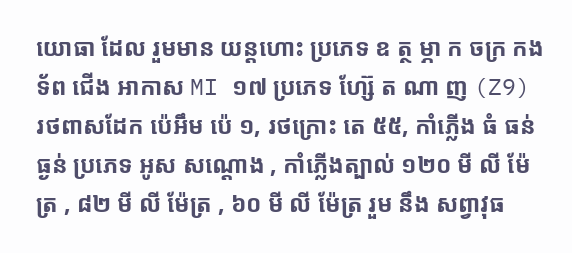យោធា ដែល រួមមាន យន្តហោះ ប្រភេទ ឧ ត្ថ ម្ភា ក ចក្រ កងទ័ព ជើង អាកាស MI ១៧ ប្រភេទ ហ្ស៊ែ ត ណា ញ (Z9) រថពាសដែក ប៉េអឹម ប៉េ ១, រថក្រោះ តេ ៥៥, កាំភ្លើង ធំ ធន់ ធ្ងន់ ប្រភេទ អូស សណ្តោង , កាំភ្លើងត្បាល់ ១២០ មី លី ម៉ែត្រ , ៨២ មី លី ម៉ែត្រ , ៦០ មី លី ម៉ែត្រ រួម នឹង សព្វាវុធ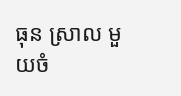ធុន ស្រាល មួយចំ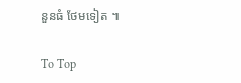នួនធំ ថែមទៀត ៕

To Top